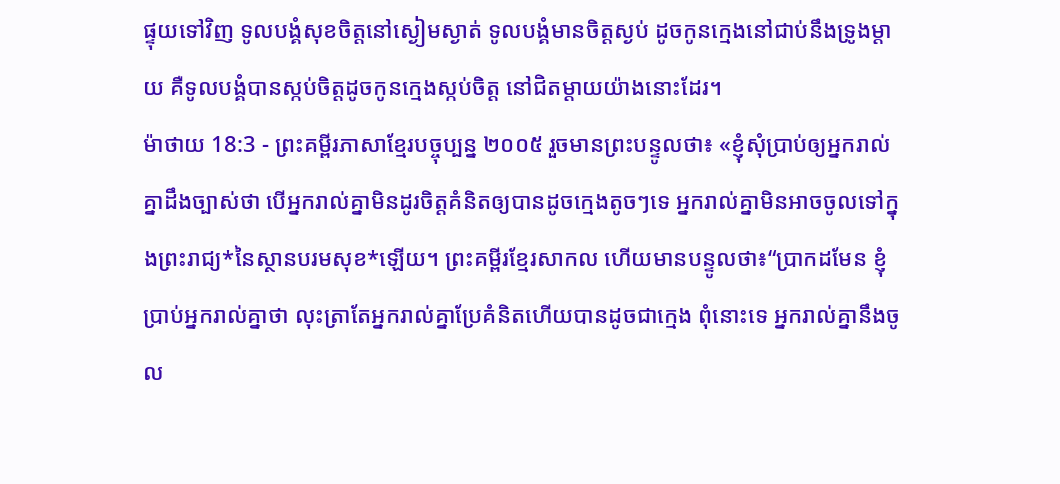ផ្ទុយទៅវិញ ទូលបង្គំសុខចិត្តនៅស្ងៀមស្ងាត់ ទូលបង្គំមានចិត្តស្ងប់ ដូចកូនក្មេងនៅជាប់នឹងទ្រូងម្ដាយ គឺទូលបង្គំបានស្កប់ចិត្តដូចកូនក្មេងស្កប់ចិត្ត នៅជិតម្ដាយយ៉ាងនោះដែរ។
ម៉ាថាយ 18:3 - ព្រះគម្ពីរភាសាខ្មែរបច្ចុប្បន្ន ២០០៥ រួចមានព្រះបន្ទូលថា៖ «ខ្ញុំសុំប្រាប់ឲ្យអ្នករាល់គ្នាដឹងច្បាស់ថា បើអ្នករាល់គ្នាមិនដូរចិត្តគំនិតឲ្យបានដូចក្មេងតូចៗទេ អ្នករាល់គ្នាមិនអាចចូលទៅក្នុងព្រះរាជ្យ*នៃស្ថានបរមសុខ*ឡើយ។ ព្រះគម្ពីរខ្មែរសាកល ហើយមានបន្ទូលថា៖“ប្រាកដមែន ខ្ញុំប្រាប់អ្នករាល់គ្នាថា លុះត្រាតែអ្នករាល់គ្នាប្រែគំនិតហើយបានដូចជាក្មេង ពុំនោះទេ អ្នករាល់គ្នានឹងចូល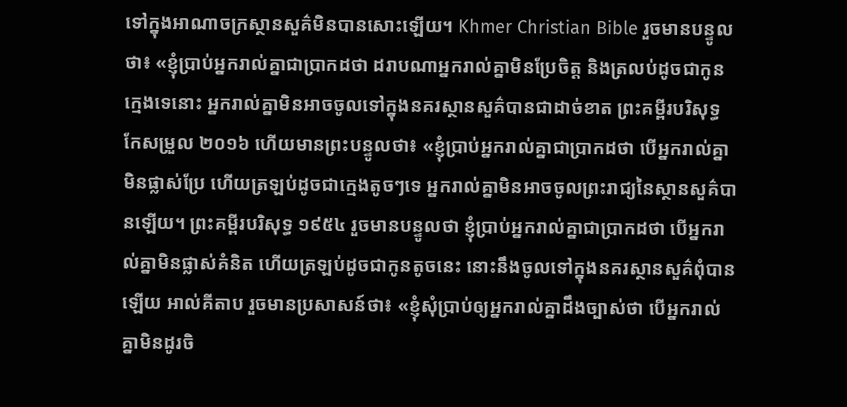ទៅក្នុងអាណាចក្រស្ថានសួគ៌មិនបានសោះឡើយ។ Khmer Christian Bible រួចមានបន្ទូលថា៖ «ខ្ញុំប្រាប់អ្នករាល់គ្នាជាប្រាកដថា ដរាបណាអ្នករាល់គ្នាមិនប្រែចិត្ដ និងត្រលប់ដូចជាកូនក្មេងទេនោះ អ្នករាល់គ្នាមិនអាចចូលទៅក្នុងនគរស្ថានសួគ៌បានជាដាច់ខាត ព្រះគម្ពីរបរិសុទ្ធកែសម្រួល ២០១៦ ហើយមានព្រះបន្ទូលថា៖ «ខ្ញុំប្រាប់អ្នករាល់គ្នាជាប្រាកដថា បើអ្នករាល់គ្នាមិនផ្លាស់ប្រែ ហើយត្រឡប់ដូចជាក្មេងតូចៗទេ អ្នករាល់គ្នាមិនអាចចូលព្រះរាជ្យនៃស្ថានសួគ៌បានឡើយ។ ព្រះគម្ពីរបរិសុទ្ធ ១៩៥៤ រួចមានបន្ទូលថា ខ្ញុំប្រាប់អ្នករាល់គ្នាជាប្រាកដថា បើអ្នករាល់គ្នាមិនផ្លាស់គំនិត ហើយត្រឡប់ដូចជាកូនតូចនេះ នោះនឹងចូលទៅក្នុងនគរស្ថានសួគ៌ពុំបានឡើយ អាល់គីតាប រួចមានប្រសាសន៍ថា៖ «ខ្ញុំសុំប្រាប់ឲ្យអ្នករាល់គ្នាដឹងច្បាស់ថា បើអ្នករាល់គ្នាមិនដូរចិ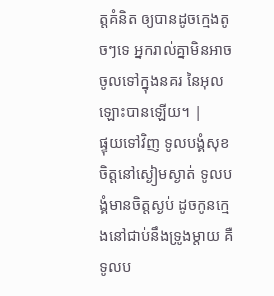ត្ដគំនិត ឲ្យបានដូចក្មេងតូចៗទេ អ្នករាល់គ្នាមិនអាចចូលទៅក្នុងនគរ នៃអុលឡោះបានឡើយ។ |
ផ្ទុយទៅវិញ ទូលបង្គំសុខចិត្តនៅស្ងៀមស្ងាត់ ទូលបង្គំមានចិត្តស្ងប់ ដូចកូនក្មេងនៅជាប់នឹងទ្រូងម្ដាយ គឺទូលប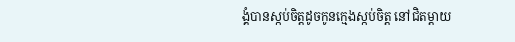ង្គំបានស្កប់ចិត្តដូចកូនក្មេងស្កប់ចិត្ត នៅជិតម្ដាយ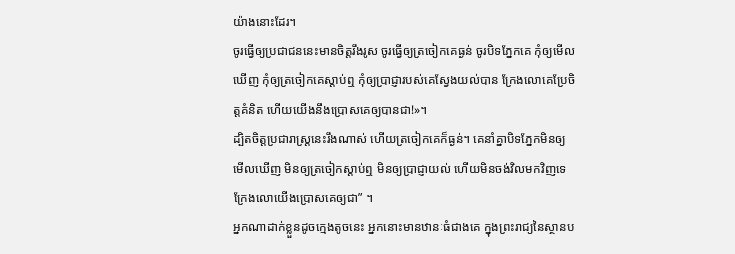យ៉ាងនោះដែរ។
ចូរធ្វើឲ្យប្រជាជននេះមានចិត្តរឹងរូស ចូរធ្វើឲ្យត្រចៀកគេធ្ងន់ ចូរបិទភ្នែកគេ កុំឲ្យមើលឃើញ កុំឲ្យត្រចៀកគេស្ដាប់ឮ កុំឲ្យប្រាជ្ញារបស់គេស្វែងយល់បាន ក្រែងលោគេប្រែចិត្តគំនិត ហើយយើងនឹងប្រោសគេឲ្យបានជា!»។
ដ្បិតចិត្តប្រជារាស្ដ្រនេះរឹងណាស់ ហើយត្រចៀកគេក៏ធ្ងន់។ គេនាំគ្នាបិទភ្នែកមិនឲ្យមើលឃើញ មិនឲ្យត្រចៀកស្ដាប់ឮ មិនឲ្យប្រាជ្ញាយល់ ហើយមិនចង់វិលមកវិញទេ ក្រែងលោយើងប្រោសគេឲ្យជា” ។
អ្នកណាដាក់ខ្លួនដូចក្មេងតូចនេះ អ្នកនោះមានឋានៈធំជាងគេ ក្នុងព្រះរាជ្យនៃស្ថានប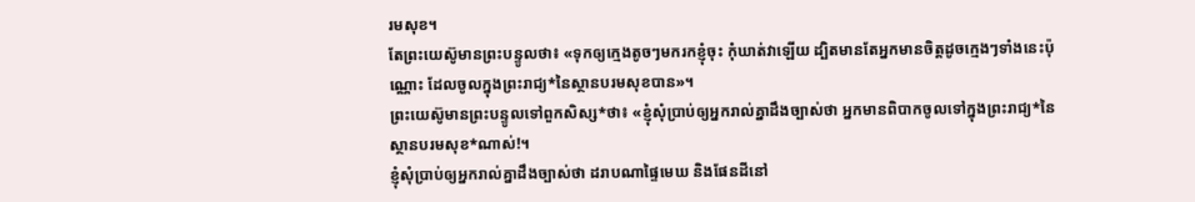រមសុខ។
តែព្រះយេស៊ូមានព្រះបន្ទូលថា៖ «ទុកឲ្យក្មេងតូចៗមករកខ្ញុំចុះ កុំឃាត់វាឡើយ ដ្បិតមានតែអ្នកមានចិត្តដូចក្មេងៗទាំងនេះប៉ុណ្ណោះ ដែលចូលក្នុងព្រះរាជ្យ*នៃស្ថានបរមសុខបាន»។
ព្រះយេស៊ូមានព្រះបន្ទូលទៅពួកសិស្ស*ថា៖ «ខ្ញុំសុំប្រាប់ឲ្យអ្នករាល់គ្នាដឹងច្បាស់ថា អ្នកមានពិបាកចូលទៅក្នុងព្រះរាជ្យ*នៃស្ថានបរមសុខ*ណាស់!។
ខ្ញុំសុំប្រាប់ឲ្យអ្នករាល់គ្នាដឹងច្បាស់ថា ដរាបណាផ្ទៃមេឃ និងផែនដីនៅ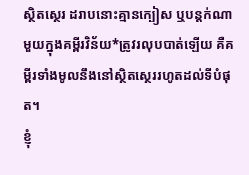ស្ថិតស្ថេរ ដរាបនោះគ្មានក្បៀស ឬបន្តក់ណាមួយក្នុងគម្ពីរវិន័យ*ត្រូវរលុបបាត់ឡើយ គឺគម្ពីរទាំងមូលនឹងនៅស្ថិតស្ថេររហូតដល់ទីបំផុត។
ខ្ញុំ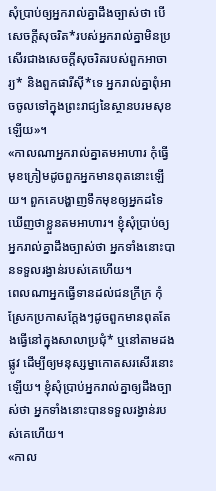សុំប្រាប់ឲ្យអ្នករាល់គ្នាដឹងច្បាស់ថា បើសេចក្ដីសុចរិត*របស់អ្នករាល់គ្នាមិនប្រសើរជាងសេចក្ដីសុចរិតរបស់ពួកអាចារ្យ* និងពួកផារីស៊ី*ទេ អ្នករាល់គ្នាពុំអាចចូលទៅក្នុងព្រះរាជ្យនៃស្ថានបរមសុខឡើយ»។
«កាលណាអ្នករាល់គ្នាតមអាហារ កុំធ្វើមុខក្រៀមដូចពួកអ្នកមានពុតនោះឡើយ។ ពួកគេបង្ហាញទឹកមុខឲ្យអ្នកដទៃឃើញថាខ្លួនតមអាហារ។ ខ្ញុំសុំប្រាប់ឲ្យអ្នករាល់គ្នាដឹងច្បាស់ថា អ្នកទាំងនោះបានទទួលរង្វាន់របស់គេហើយ។
ពេលណាអ្នកធ្វើទានដល់ជនក្រីក្រ កុំស្រែកប្រកាសក្ដែងៗដូចពួកមានពុតតែងធ្វើនៅក្នុងសាលាប្រជុំ* ឬនៅតាមដងផ្លូវ ដើម្បីឲ្យមនុស្សម្នាកោតសរសើរនោះឡើយ។ ខ្ញុំសុំប្រាប់អ្នករាល់គ្នាឲ្យដឹងច្បាស់ថា អ្នកទាំងនោះបានទទួលរង្វាន់របស់គេហើយ។
«កាល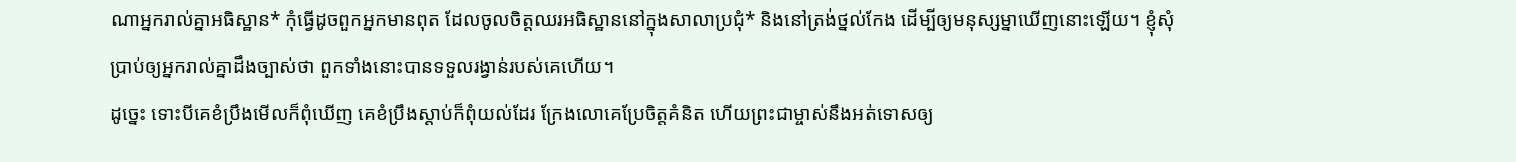ណាអ្នករាល់គ្នាអធិស្ឋាន* កុំធ្វើដូចពួកអ្នកមានពុត ដែលចូលចិត្តឈរអធិស្ឋាននៅក្នុងសាលាប្រជុំ* និងនៅត្រង់ថ្នល់កែង ដើម្បីឲ្យមនុស្សម្នាឃើញនោះឡើយ។ ខ្ញុំសុំប្រាប់ឲ្យអ្នករាល់គ្នាដឹងច្បាស់ថា ពួកទាំងនោះបានទទួលរង្វាន់របស់គេហើយ។
ដូច្នេះ ទោះបីគេខំប្រឹងមើលក៏ពុំឃើញ គេខំប្រឹងស្ដាប់ក៏ពុំយល់ដែរ ក្រែងលោគេប្រែចិត្តគំនិត ហើយព្រះជាម្ចាស់នឹងអត់ទោសឲ្យ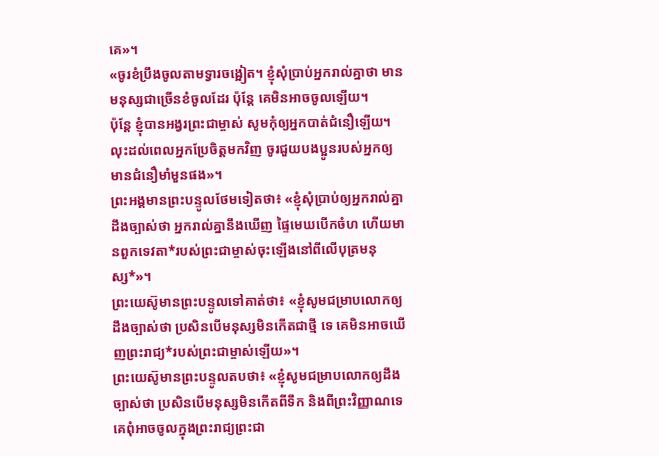គេ»។
«ចូរខំប្រឹងចូលតាមទ្វារចង្អៀត។ ខ្ញុំសុំប្រាប់អ្នករាល់គ្នាថា មានមនុស្សជាច្រើនខំចូលដែរ ប៉ុន្តែ គេមិនអាចចូលឡើយ។
ប៉ុន្តែ ខ្ញុំបានអង្វរព្រះជាម្ចាស់ សូមកុំឲ្យអ្នកបាត់ជំនឿឡើយ។ លុះដល់ពេលអ្នកប្រែចិត្តមកវិញ ចូរជួយបងប្អូនរបស់អ្នកឲ្យមានជំនឿមាំមួនផង»។
ព្រះអង្គមានព្រះបន្ទូលថែមទៀតថា៖ «ខ្ញុំសុំប្រាប់ឲ្យអ្នករាល់គ្នាដឹងច្បាស់ថា អ្នករាល់គ្នានឹងឃើញ ផ្ទៃមេឃបើកចំហ ហើយមានពួកទេវតា*របស់ព្រះជាម្ចាស់ចុះឡើងនៅពីលើបុត្រមនុស្ស*»។
ព្រះយេស៊ូមានព្រះបន្ទូលទៅគាត់ថា៖ «ខ្ញុំសូមជម្រាបលោកឲ្យដឹងច្បាស់ថា ប្រសិនបើមនុស្សមិនកើតជាថ្មី ទេ គេមិនអាចឃើញព្រះរាជ្យ*របស់ព្រះជាម្ចាស់ឡើយ»។
ព្រះយេស៊ូមានព្រះបន្ទូលតបថា៖ «ខ្ញុំសូមជម្រាបលោកឲ្យដឹងច្បាស់ថា ប្រសិនបើមនុស្សមិនកើតពីទឹក និងពីព្រះវិញ្ញាណទេ គេពុំអាចចូលក្នុងព្រះរាជ្យព្រះជា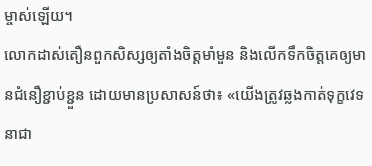ម្ចាស់ឡើយ។
លោកដាស់តឿនពួកសិស្សឲ្យតាំងចិត្តមាំមួន និងលើកទឹកចិត្តគេឲ្យមានជំនឿខ្ជាប់ខ្ជួន ដោយមានប្រសាសន៍ថា៖ «យើងត្រូវឆ្លងកាត់ទុក្ខវេទនាជា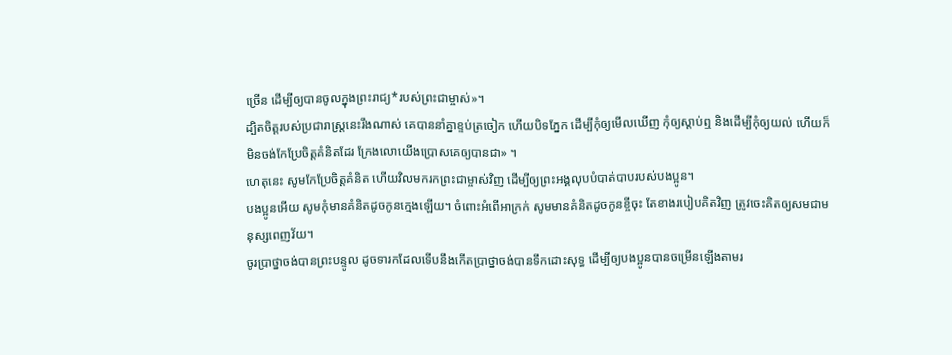ច្រើន ដើម្បីឲ្យបានចូលក្នុងព្រះរាជ្យ*របស់ព្រះជាម្ចាស់»។
ដ្បិតចិត្តរបស់ប្រជារាស្ត្រនេះរឹងណាស់ គេបាននាំគ្នាខ្ទប់ត្រចៀក ហើយបិទភ្នែក ដើម្បីកុំឲ្យមើលឃើញ កុំឲ្យស្ដាប់ឮ និងដើម្បីកុំឲ្យយល់ ហើយក៏មិនចង់កែប្រែចិត្តគំនិតដែរ ក្រែងលោយើងប្រោសគេឲ្យបានជា» ។
ហេតុនេះ សូមកែប្រែចិត្តគំនិត ហើយវិលមករកព្រះជាម្ចាស់វិញ ដើម្បីឲ្យព្រះអង្គលុបបំបាត់បាបរបស់បងប្អូន។
បងប្អូនអើយ សូមកុំមានគំនិតដូចកូនក្មេងឡើយ។ ចំពោះអំពើអាក្រក់ សូមមានគំនិតដូចកូនខ្ចីចុះ តែខាងរបៀបគិតវិញ ត្រូវចេះគិតឲ្យសមជាមនុស្សពេញវ័យ។
ចូរប្រាថ្នាចង់បានព្រះបន្ទូល ដូចទារកដែលទើបនឹងកើតប្រាថ្នាចង់បានទឹកដោះសុទ្ធ ដើម្បីឲ្យបងប្អូនបានចម្រើនឡើងតាមរ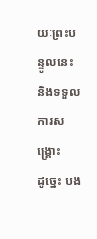យៈព្រះបន្ទូលនេះ និងទទួលការសង្គ្រោះ
ដូច្នេះ បង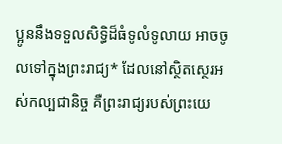ប្អូននឹងទទួលសិទ្ធិដ៏ធំទូលំទូលាយ អាចចូលទៅក្នុងព្រះរាជ្យ* ដែលនៅស្ថិតស្ថេរអស់កល្បជានិច្ច គឺព្រះរាជ្យរបស់ព្រះយេ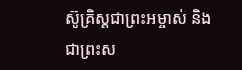ស៊ូគ្រិស្តជាព្រះអម្ចាស់ និងជាព្រះស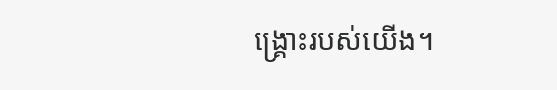ង្គ្រោះរបស់យើង។